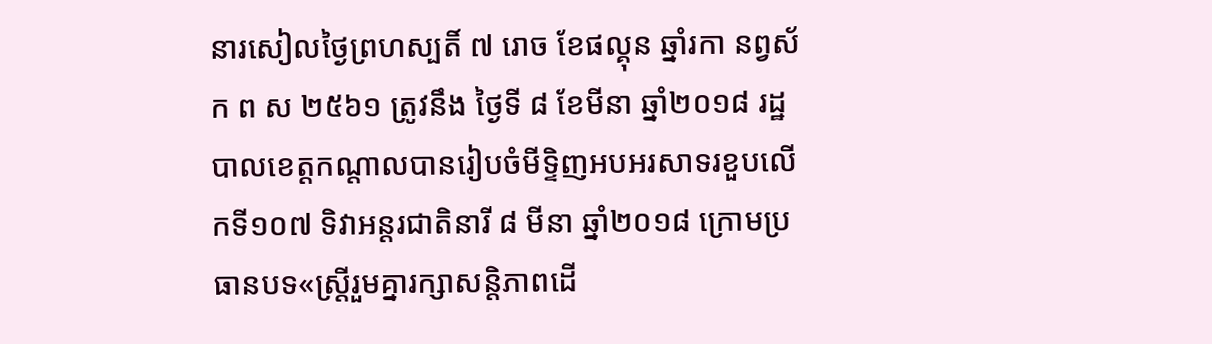នារសៀលថ្ងៃព្រហស្បតិ៍ ៧ រោច ខែផល្គុន ឆ្នាំរកា នព្វស័ក ព ស ២៥៦១ ត្រូវនឹង ថ្ងៃទី ៨ ខែមីនា ឆ្នាំ២០១៨ រដ្ឋបាលខេត្តកណ្តាលបានរៀបចំមីទ្ទិញអបអរសាទរខួបលើកទី១០៧ ទិវាអន្តរជាតិនារី ៨ មីនា ឆ្នាំ២០១៨ ក្រោមប្រធានបទ«ស្ត្រីរួមគ្នារក្សាសន្តិភាពដើ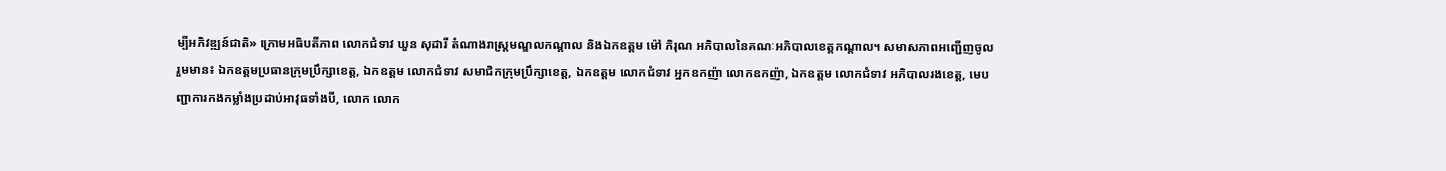ម្បីអភិវឌ្ឍន៍ជាតិ» ក្រោមអធិបតីភាព លោកជំទាវ ឃួន សុដារី តំណាងរាស្ត្រមណ្ឌលកណ្តាល និងឯកឧត្តម ម៉ៅ ភិរុណ អភិបាលនៃគណៈអភិបាលខេត្តកណ្តាល។ សមាសភាពអញ្ជើញចូលរួមមាន៖ ឯកឧត្តមប្រធានក្រុមប្រឹក្សាខេត្ត, ឯកឧត្តម លោកជំទាវ សមាជិកក្រុមប្រឹក្សាខេត្ត, ឯកឧត្តម លោកជំទាវ អ្នកឧកញ៉ា លោកឧកញ៉ា, ឯកឧត្តម លោកជំទាវ អភិបាលរងខេត្ត, មេបញ្ជាការកងកម្លាំងប្រដាប់អាវុធទាំងបី, លោក លោក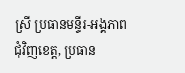ស្រី ប្រធានមន្ទីរ-អង្គភាពជុំវិញខេត្ត, ប្រធាន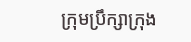ក្រុមប្រឹក្សាក្រុង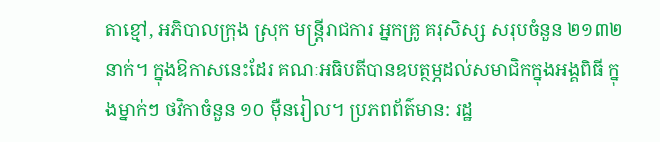តាខ្មៅ, អភិបាលក្រុង ស្រុក មន្រ្តីរាជការ អ្នកគ្រូ គរុសិស្ស សរុបចំនួន ២១៣២ នាក់។ ក្នុងឱកាសនេះដែរ គណៈអធិបតីបានឧបត្ថម្ភដល់សមាជិកក្នុងអង្គពិធី ក្នុងម្នាក់ៗ ថវិកាចំនួន ១០ ម៉ឺនរៀល។ ប្រភពព័ត៌មាន: រដ្ឋ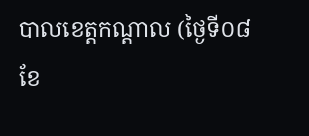បាលខេត្តកណ្តាល (ថ្ងៃទី០៨ ខែ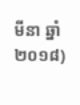មីនា ឆ្នាំ២០១៨)